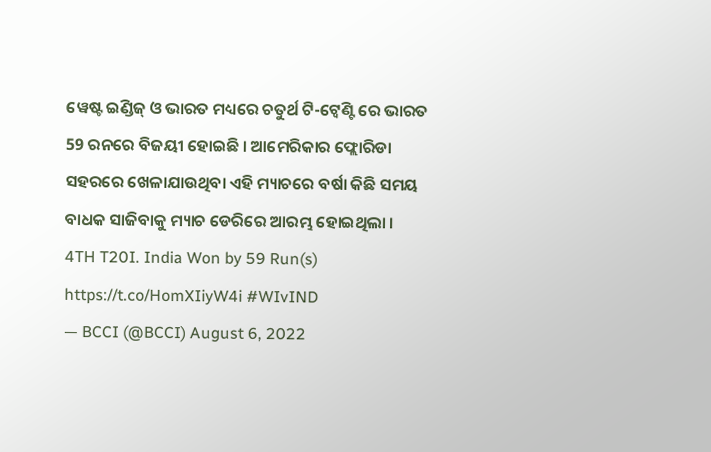ୱେଷ୍ଟ ଇଣ୍ଡିଜ୍ ଓ ଭାରତ ମଧ୍ୟରେ ଚତୁର୍ଥ ଟି-ଟ୍ୱେଣ୍ଟି ରେ ଭାରତ 59 ରନରେ ବିଜୟୀ ହୋଇଛି । ଆମେରିକାର ଫ୍ଲୋରିଡା ସହରରେ ଖେଳାଯାଉଥିବା ଏହି ମ୍ୟାଚରେ ବର୍ଷା କିଛି ସମୟ ବାଧକ ସାଜିବାକୁ ମ୍ୟାଚ ଡେରିରେ ଆରମ୍ଭ ହୋଇଥିଲା ।
4TH T20I. India Won by 59 Run(s) https://t.co/HomXIiyW4i #WIvIND
— BCCI (@BCCI) August 6, 2022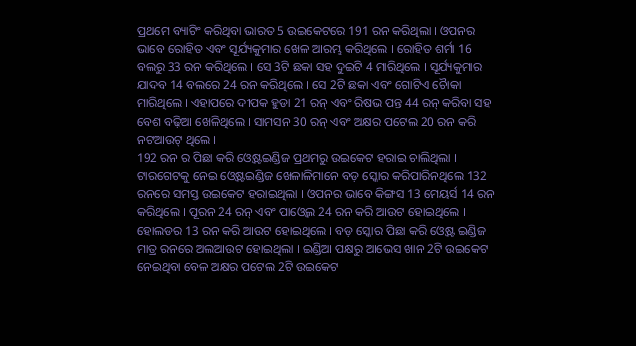ପ୍ରଥମେ ବ୍ୟାଟିଂ କରିଥିବା ଭାରତ 5 ଉଇକେଟରେ 191 ରନ କରିଥିଲା । ଓପନର ଭାବେ ରୋହିତ ଏବଂ ସୂର୍ଯ୍ୟକୁମାର ଖେଳ ଆରମ୍ଭ କରିଥିଲେ । ରୋହିତ ଶର୍ମା 16 ବଲରୁ 33 ରନ କରିଥିଲେ । ସେ 3ଟି ଛକା ସହ ଦୁଇଟି 4 ମାରିଥିଲେ । ସୂର୍ଯ୍ୟକୁମାର ଯାଦବ 14 ବଲରେ 24 ରନ କରିଥିଲେ । ସେ 2ଟି ଛକା ଏବଂ ଗୋଟିଏ ଚୈାକା ମାରିଥିଲେ । ଏହାପରେ ଦୀପକ ହୁଡା 21 ରନ୍ ଏବଂ ରିଷଭ ପନ୍ତ 44 ରନ୍ କରିବା ସହ ବେଶ ବଢ଼ିଆ ଖେଳିଥିଲେ । ସାମସନ 30 ରନ୍ ଏବଂ ଅକ୍ଷର ପଟେଲ 20 ରନ କରି ନଟଆଉଟ୍ ଥିଲେ ।
192 ରନ ର ପିଛା କରି ଓ୍ବେଷ୍ଟଇଣ୍ଡିଜ ପ୍ରଥମରୁ ଉଇକେଟ ହରାଇ ଚାଲିଥିଲା । ଟାରଗେଟକୁ ନେଇ ଓ୍ବେଷ୍ଟଇଣ୍ଡିଜ ଖେଳାଳିମାନେ ବଡ଼ ସ୍କୋର କରିପାରିନଥିଲେ 132 ରନରେ ସମସ୍ତ ଉଇକେଟ ହରାଇଥିଲା । ଓପନର ଭାବେ କିଙ୍ଗସ 13 ମେୟର୍ସ 14 ରନ କରିଥିଲେ । ପୂରନ 24 ରନ୍ ଏବଂ ପାଓ୍ବେଲ 24 ରନ କରି ଆଉଟ ହୋଇଥିଲେ । ହୋଲଡର 13 ରନ କରି ଆଉଟ ହୋଇଥିଲେ । ବଡ଼ ସ୍କୋର ପିଛା କରି ଓ୍ବେଷ୍ଟ ଇଣ୍ଡିଜ ମାତ୍ର ରନରେ ଅଲଆଉଟ ହୋଇଥିଲା । ଇଣ୍ଡିଆ ପକ୍ଷରୁ ଆଭେସ ଖାନ 2ଟି ଉଇକେଟ ନେଇଥିବା ବେଳ ଅକ୍ଷର ପଟେଲ 2ଟି ଉଇକେଟ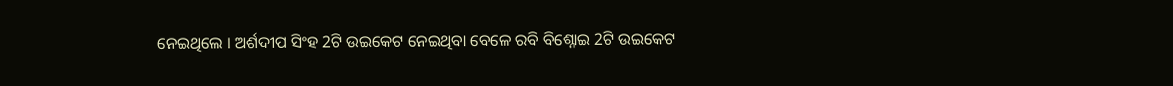ନେଇଥିଲେ । ଅର୍ଶଦୀପ ସିଂହ 2ଟି ଉଇକେଟ ନେଇଥିବା ବେଳେ ରବି ବିଶ୍ନୋଇ 2ଟି ଉଇକେଟ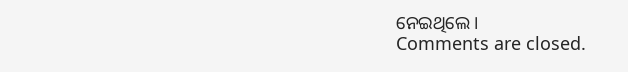ନେଇଥିଲେ ।
Comments are closed.